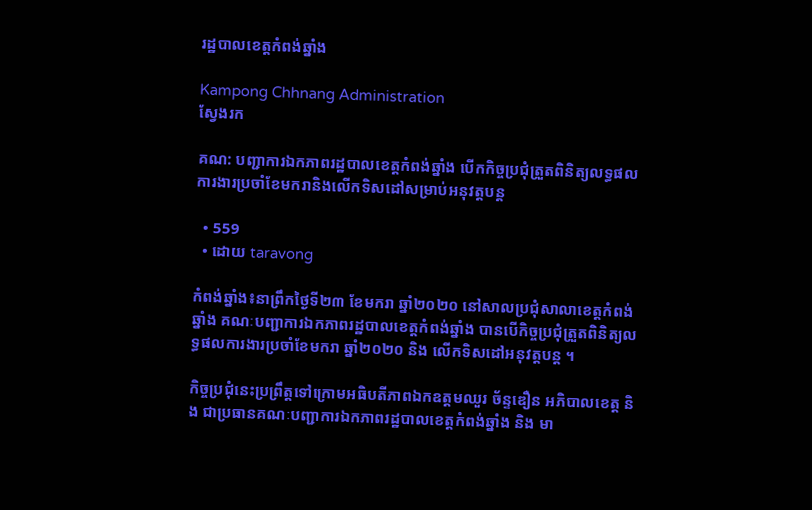រដ្ឋបាលខេត្តកំពង់ឆ្នាំង

Kampong Chhnang Administration
ស្វែងរក

គណ: បញ្ជាការឯកភាពរដ្ឋបាលខេត្តកំពង់ឆ្នាំង បើកកិច្ចប្រជុំត្រួតពិនិត្យលទ្ធផលការងារប្រចាំខែមករានិងលើកទិសដៅសម្រាប់អនុវត្តបន្ត

  • 559
  • ដោយ taravong

កំពង់ឆ្នាំង៖នាព្រឹកថ្ងៃទី២៣ ខែមករា ឆ្នាំ២០២០ នៅសាលប្រជុំសាលាខេត្តកំពង់ឆ្នាំង គណៈបញ្ជាការឯកភាពរដ្ឋបាលខេត្តកំពង់ឆ្នាំង បានបើកិច្ចប្រជុំត្រួតពិនិត្យលទ្ធផលការងារប្រចាំខែមករា ឆ្នាំ២០២០ និង លើកទិសដៅអនុវត្តបន្ត ។

កិច្ចប្រជុំនេះប្រព្រឹត្តទៅក្រោមអធិបតីភាពឯកឧត្តមឈួរ ច័ន្ទឌឿន អភិបាលខេត្ត និង ជាប្រធានគណៈបញ្ជាការឯកភាពរដ្ឋបាលខេត្តកំពង់ឆ្នាំង និង មា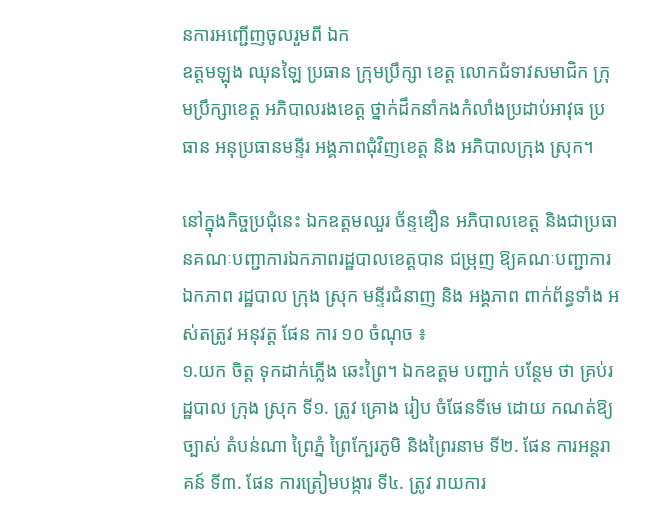នការអញ្ជើញចូលរួមពី ឯក
ឧត្តមឡុង ឈុនឡៃ ប្រធាន ក្រុមប្រឹក្សា ខេត្ត លោកជំទាវសមាជិក ក្រុមប្រឹក្សាខេត្ត អភិបាលរងខេត្ត ថ្នាក់ដឹកនាំកងកំលាំងប្រដាប់អាវុធ ប្រធាន អនុប្រធានមន្ទីរ អង្គភាពជុំវិញខេត្ត និង អភិបាលក្រុង ស្រុក។

នៅក្នុងកិច្ចប្រជុំនេះ ឯកឧត្តមឈួរ ច័ន្ទឌឿន អភិបាលខេត្ត និងជាប្រធានគណៈបញ្ជាការឯកភាពរដ្ឋបាលខេត្តបាន ជម្រុញ ឱ្យគណៈបញ្ជាការ ឯកភាព រដ្ឋបាល ក្រុង ស្រុក មន្ទីរជំនាញ និង អង្គភាព ពាក់ព័ន្ធទាំង អស់តត្រូវ អនុវត្ត ផែន ការ ១០ ចំណុច ៖
១.យក ចិត្ត ទុកដាក់ភ្លើង ឆេះព្រៃ។ ឯកឧត្តម បញ្ជាក់ បន្ថែម ថា គ្រប់រដ្ឋបាល ក្រុង ស្រុក ទី១. ត្រូវ គ្រោង រៀប ចំផែនទីមេ ដោយ កណត់ឱ្យ ច្បាស់ តំបន់ណា ព្រៃភ្នំ ព្រៃក្បែរភូមិ និងព្រៃរនាម ទី២. ផែន ការអន្តរាគន៍ ទី៣. ផែន ការត្រៀមបង្ការ ទី៤. ត្រូវ រាយការ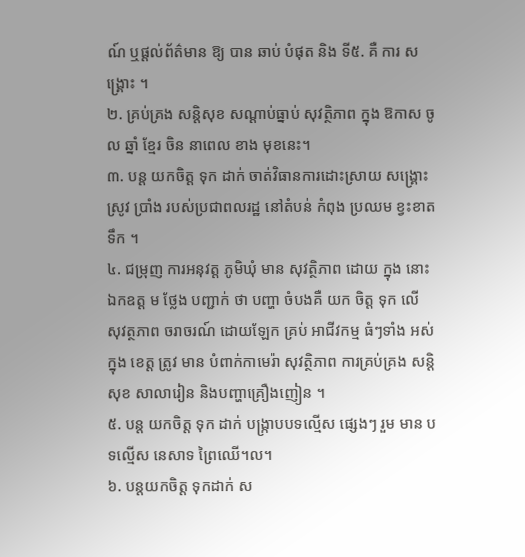ណ៍ ឬផ្ដល់ព័ត៌មាន ឱ្យ បាន ឆាប់ បំផុត និង ទី៥. គឺ ការ សង្គ្រោះ ។
២. គ្រប់គ្រង សន្ដិសុខ សណ្ដាប់ធ្នាប់ សុវត្ថិភាព ក្នុង ឱកាស ចូល ឆ្នាំ ខ្មែរ ចិន នាពេល ខាង មុខនេះ។
៣. បន្ត យកចិត្ត ទុក ដាក់ ចាត់វិធានការដោះស្រាយ សង្គ្រោះ ស្រូវ ប្រាំង របស់ប្រជាពលរដ្ឋ នៅតំបន់ កំពុង ប្រឈម ខ្វះខាត ទឹក ។
៤. ជម្រុញ ការអនុវត្ត ភូមិឃុំ មាន សុវត្ថិភាព ដោយ ក្នុង នោះ ឯកឧត្ត ម ថ្លែង បញ្ជាក់ ថា បញ្ហា ចំបងគឺ យក ចិត្ត ទុក លើ សុវត្ថភាព ចរាចរណ៍ ដោយឡែក គ្រប់ អាជីវកម្ម ធំៗទាំង អស់ ក្នុង ខេត្ត ត្រូវ មាន បំពាក់កាមេរ៉ា សុវត្ថិភាព ការគ្រប់គ្រង សន្ដិសុខ សាលារៀន និងបញ្ហាគ្រឿងញៀន ។
៥. បន្ត យកចិត្ត ទុក ដាក់ បង្ក្រាបបទល្មើស ផ្សេងៗ រួម មាន បទល្មើស នេសាទ ព្រៃឈើ។ល។
៦. បន្តយកចិត្ត ទុកដាក់ ស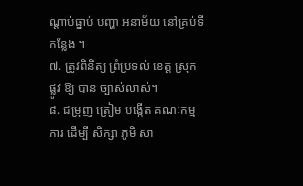ណ្ដាប់ធ្នាប់ បញ្ហា អនាម័យ នៅគ្រប់ទីកន្លែង ។
៧. ត្រូវពិនិត្យ ព្រំប្រទល់ ខេត្ត ស្រុក ផ្លូវ ឱ្យ បាន ច្បាស់លាស់។
៨. ជម្រុញ ត្រៀម បង្កើត គណៈកម្មការ ដើម្បី សិក្សា ភូមិ សា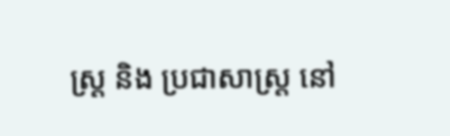ស្ត្រ និង ប្រជាសាស្ត្រ នៅ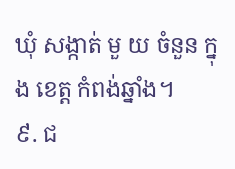ឃុំ សង្កាត់ មួ យ ចំនួន ក្នុង ខេត្ត កំពង់ឆ្នាំង។
៩. ជ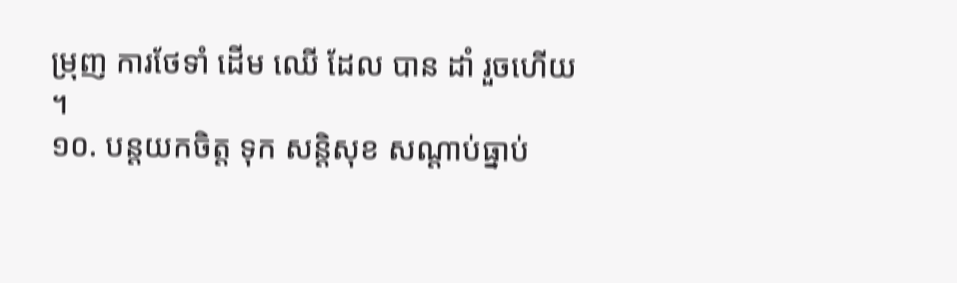ម្រុញ ការថែទាំ ដើម ឈើ ដែល បាន ដាំ រួចហើយ ។
១០. បន្តយកចិត្ត ទុក សន្ដិសុខ សណ្ដាប់ធ្នាប់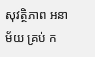សុវត្ថិភាព អនាម័យ គ្រប់ ក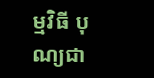ម្មវិធី បុណ្យជា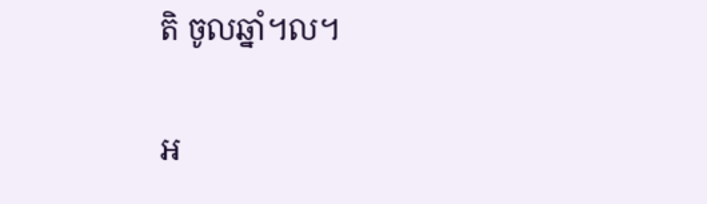តិ ចូលឆ្នាំ។ល។

អ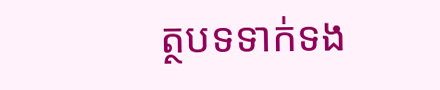ត្ថបទទាក់ទង